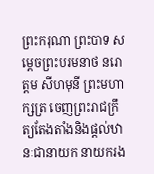ព្រះករុណា ព្រះបាទ សម្តេចព្រះបរមនាថ នរោត្តម សីហមុនី ព្រះមហាក្សត្រ ចេញព្រះរាជក្រឹត្យតែងតាំងនិងផ្តល់ឋានៈជានាយក នាយករង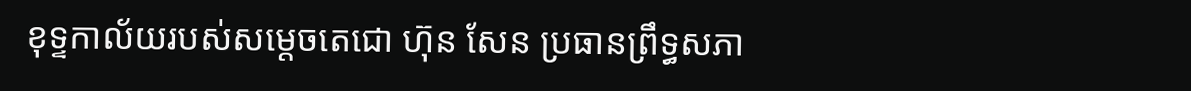ខុទ្ទកាល័យរបស់សម្តេចតេជោ ហ៊ុន សែន ប្រធានព្រឹទ្ធសភា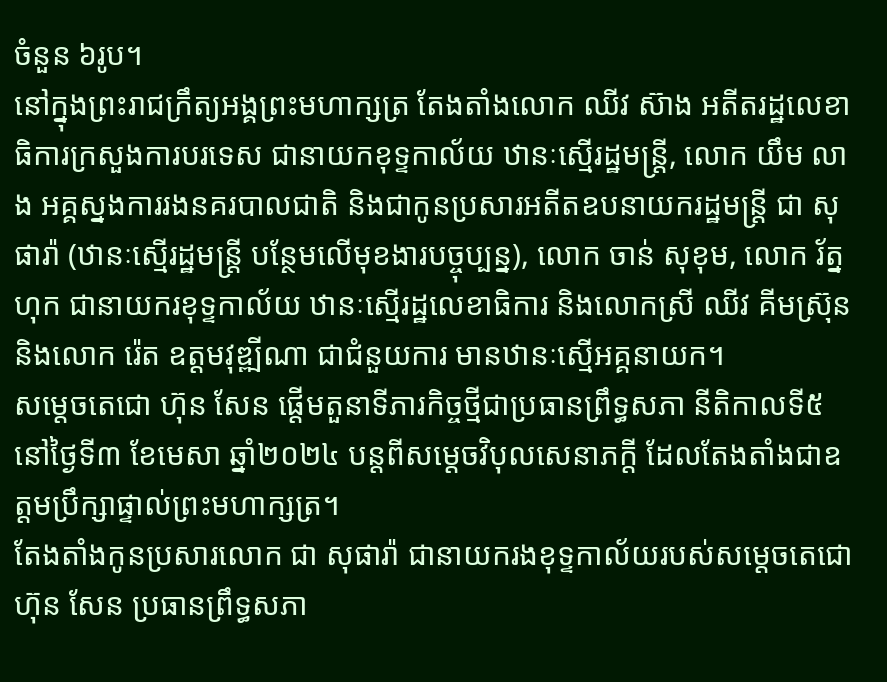ចំនួន ៦រូប។
នៅក្នុងព្រះរាជក្រឹត្យអង្គព្រះមហាក្សត្រ តែងតាំងលោក ឈីវ ស៊ាង អតីតរដ្ឋលេខាធិការក្រសួងការបរទេស ជានាយកខុទ្ទកាល័យ ឋានៈស្មើរដ្ឋមន្រ្តី, លោក យឹម លាង អគ្គស្នងការរងនគរបាលជាតិ និងជាកូនប្រសារអតីតឧបនាយករដ្ឋមន្រ្តី ជា សុផារ៉ា (ឋានៈស្មើរដ្ឋមន្រ្តី បន្ថែមលើមុខងារបច្ចុប្បន្ន), លោក ចាន់ សុខុម, លោក រ័ត្ន ហុក ជានាយករខុទ្ទកាល័យ ឋានៈស្មើរដ្ឋលេខាធិការ និងលោកស្រី ឈីវ គីមស្រ៊ុន និងលោក រ៉េត ឧត្តមវុឌ្ឍីណា ជាជំនួយការ មានឋានៈស្មើអគ្គនាយក។
សម្តេចតេជោ ហ៊ុន សែន ផ្តើមតួនាទីភារកិច្ចថ្មីជាប្រធានព្រឹទ្ធសភា នីតិកាលទី៥ នៅថ្ងៃទី៣ ខែមេសា ឆ្នាំ២០២៤ បន្តពីសម្តេចវិបុលសេនាភក្តី ដែលតែងតាំងជាឧត្តមប្រឹក្សាផ្ទាល់ព្រះមហាក្សត្រ។
តែងតាំងកូនប្រសារលោក ជា សុផារ៉ា ជានាយករងខុទ្ទកាល័យរបស់សម្តេចតេជោ ហ៊ុន សែន ប្រធានព្រឹទ្ធសភា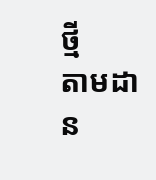ថ្មី
តាមដាន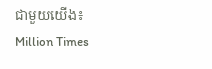ជាមួយយើង៖ Million Times